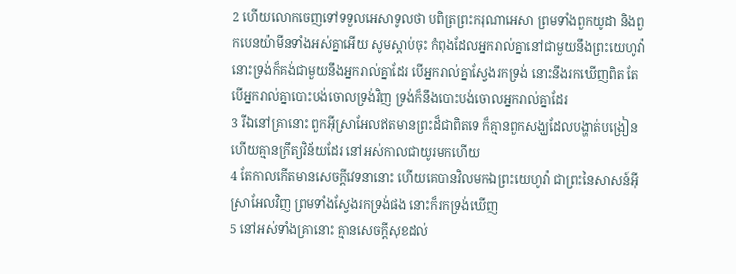2 ហើយលោកចេញទៅទទួលអេសាទូលថា បពិត្រព្រះករុណាអេសា ព្រមទាំងពួកយូដា និងពួកបេនយ៉ាមីនទាំងអស់គ្នាអើយ សូមស្តាប់ចុះ កំពុងដែលអ្នករាល់គ្នានៅជាមួយនឹងព្រះយេហូវ៉ា នោះទ្រង់ក៏គង់ជាមួយនឹងអ្នករាល់គ្នាដែរ បើអ្នករាល់គ្នាស្វែងរកទ្រង់ នោះនឹងរកឃើញពិត តែបើអ្នករាល់គ្នាបោះបង់ចោលទ្រង់វិញ ទ្រង់ក៏នឹងបោះបង់ចោលអ្នករាល់គ្នាដែរ
3 រីឯនៅគ្រានោះ ពួកអ៊ីស្រាអែលឥតមានព្រះដ៏ជាពិតទេ ក៏គ្មានពួកសង្ឃដែលបង្ហាត់បង្រៀន ហើយគ្មានក្រឹត្យវិន័យដែរ នៅអស់កាលជាយូរមកហើយ
4 តែកាលកើតមានសេចក្ដីវេទនានោះ ហើយគេបានវិលមកឯព្រះយេហូវ៉ា ជាព្រះនៃសាសន៍អ៊ីស្រាអែលវិញ ព្រមទាំងស្វែងរកទ្រង់ផង នោះក៏រកទ្រង់ឃើញ
5 នៅអស់ទាំងគ្រានោះ គ្មានសេចក្ដីសុខដល់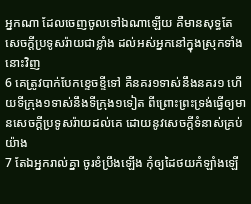អ្នកណា ដែលចេញចូលទៅឯណាឡើយ គឺមានសុទ្ធតែសេចក្ដីប្រទូសរ៉ាយជាខ្លាំង ដល់អស់អ្នកនៅក្នុងស្រុកទាំងនោះវិញ
6 គេត្រូវបាក់បែកខ្ទេចខ្ទីទៅ គឺនគរ១ទាស់នឹងនគរ១ ហើយទីក្រុង១ទាស់នឹងទីក្រុង១ទៀត ពីព្រោះព្រះទ្រង់ធ្វើឲ្យមានសេចក្ដីប្រទូសរ៉ាយដល់គេ ដោយនូវសេចក្ដីទំនាស់គ្រប់យ៉ាង
7 តែឯអ្នករាល់គ្នា ចូរខំប្រឹងឡើង កុំឲ្យដៃថយកំឡាំងឡើ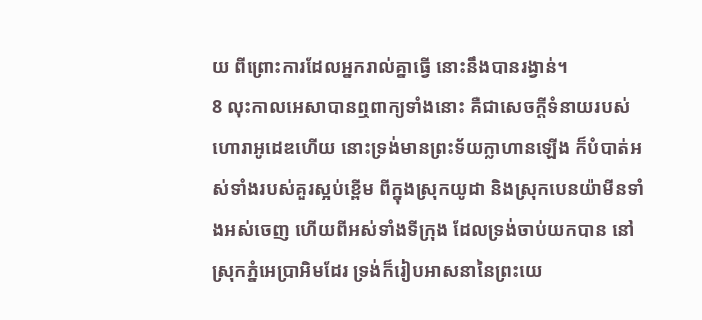យ ពីព្រោះការដែលអ្នករាល់គ្នាធ្វើ នោះនឹងបានរង្វាន់។
8 លុះកាលអេសាបានឮពាក្យទាំងនោះ គឺជាសេចក្ដីទំនាយរបស់ហោរាអូដេឌហើយ នោះទ្រង់មានព្រះទ័យក្លាហានឡើង ក៏បំបាត់អស់ទាំងរបស់គួរស្អប់ខ្ពើម ពីក្នុងស្រុកយូដា និងស្រុកបេនយ៉ាមីនទាំងអស់ចេញ ហើយពីអស់ទាំងទីក្រុង ដែលទ្រង់ចាប់យកបាន នៅស្រុកភ្នំអេប្រាអិមដែរ ទ្រង់ក៏រៀបអាសនានៃព្រះយេ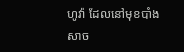ហូវ៉ា ដែលនៅមុខបាំងសាច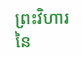ព្រះវិហារ នៃ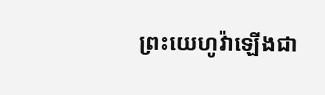ព្រះយេហូវ៉ាឡើងជា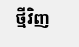ថ្មីវិញ